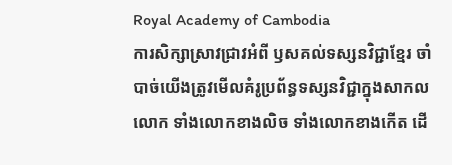Royal Academy of Cambodia
ការសិក្សាស្រាវជ្រាវអំពី ឫសគល់ទស្សនវិជ្ជាខ្មែរ ចាំបាច់យើងត្រូវមើលគំរូប្រព័ន្ធទស្សនវិជ្ជាក្នុងសាកលលោក ទាំងលោកខាងលិច ទាំងលោកខាងកើត ដើ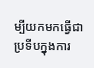ម្បីយកមកធ្វើជាប្រទីបក្នុងការ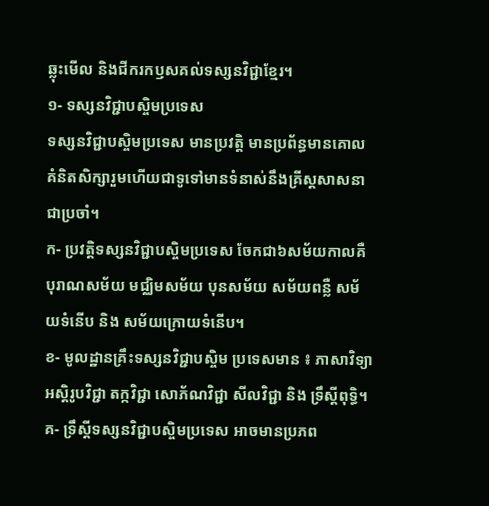ឆ្លុះមើល និងជីករកឫសគល់ទស្សនវិជ្ជាខ្មែរ។
១- ទស្សនវិជ្ជាបស្ចិមប្រទេស
ទស្សនវិជ្ជាបស្ចិមប្រទេស មានប្រវត្តិ មានប្រព័ន្ធមានគោលគំនិតសិក្សារួមហើយជាទូទៅមានទំនាស់នឹងគ្រីស្តសាសនាជាប្រចាំ។
ក- ប្រវត្តិទស្សនវិជ្ជាបស្ចិមប្រទេស ចែកជា៦សម័យកាលគឺ បុរាណសម័យ មជ្ឈិមសម័យ បុនសម័យ សម័យពន្លឺ សម័យទំនើប និង សម័យក្រោយទំនើប។
ខ- មូលដ្ឋានគ្រឹះទស្សនវិជ្ជាបស្ចិម ប្រទេសមាន ៖ ភាសាវិទ្យា អស្តិរូបវិជ្ជា តក្កវិជ្ជា សោភ័ណវិជ្ជា សីលវិជ្ជា និង ទ្រឹស្តីពុទ្ធិ។
គ- ទ្រឹស្តីទស្សនវិជ្ជាបស្ចិមប្រទេស អាចមានប្រភព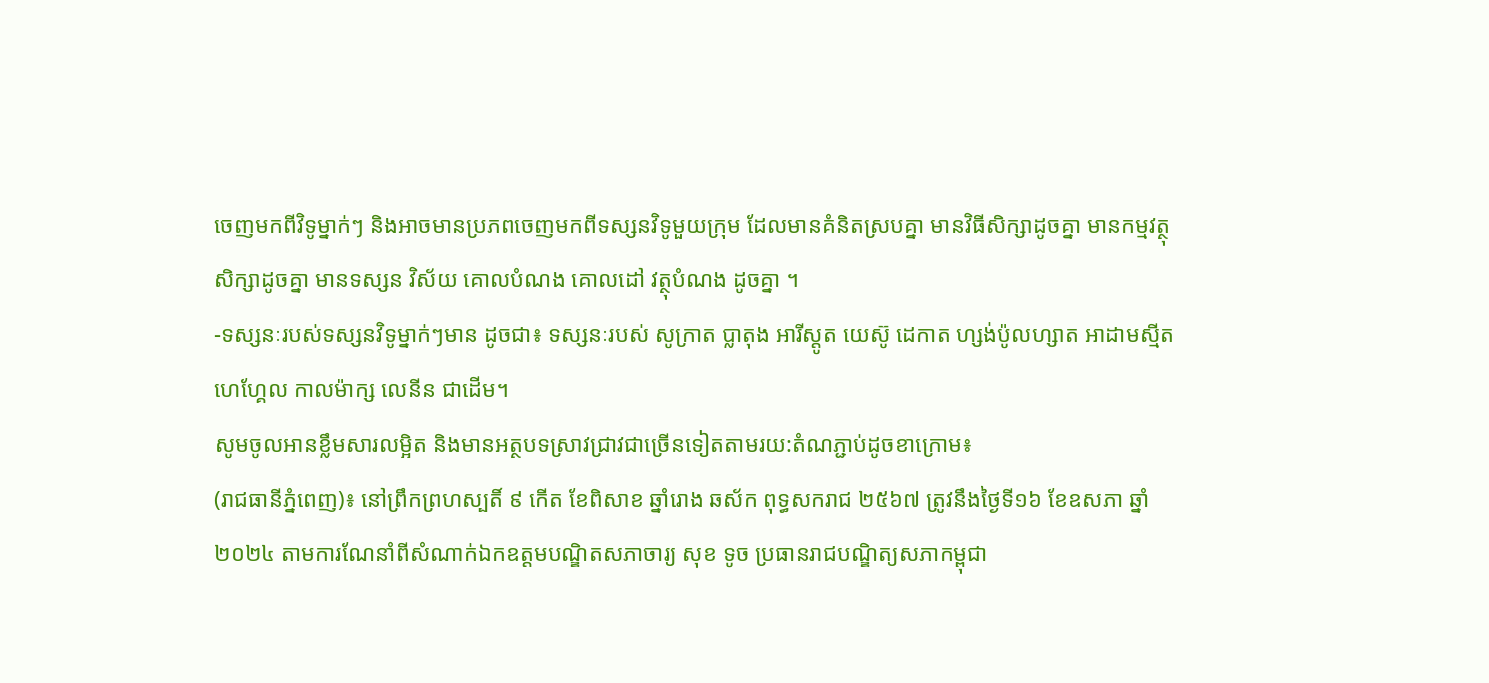ចេញមកពីវិទូម្នាក់ៗ និងអាចមានប្រភពចេញមកពីទស្សនវិទូមួយក្រុម ដែលមានគំនិតស្របគ្នា មានវិធីសិក្សាដូចគ្នា មានកម្មវត្ថុសិក្សាដូចគ្នា មានទស្សន វិស័យ គោលបំណង គោលដៅ វត្ថុបំណង ដូចគ្នា ។
-ទស្សនៈរបស់ទស្សនវិទូម្នាក់ៗមាន ដូចជា៖ ទស្សនៈរបស់ សូក្រាត ប្លាតុង អារីស្តូត យេស៊ូ ដេកាត ហ្សង់ប៉ូលហ្សាត អាដាមស្មីត ហេហ្គែល កាលម៉ាក្ស លេនីន ជាដើម។
សូមចូលអានខ្លឹមសារលម្អិត និងមានអត្ថបទស្រាវជ្រាវជាច្រើនទៀតតាមរយ:តំណភ្ជាប់ដូចខាក្រោម៖
(រាជធានីភ្នំពេញ)៖ នៅព្រឹកព្រហស្បតិ៍ ៩ កើត ខែពិសាខ ឆ្នាំរោង ឆស័ក ពុទ្ធសករាជ ២៥៦៧ ត្រូវនឹងថ្ងៃទី១៦ ខែឧសភា ឆ្នាំ២០២៤ តាមការណែនាំពីសំណាក់ឯកឧត្ដមបណ្ឌិតសភាចារ្យ សុខ ទូច ប្រធានរាជបណ្ឌិត្យសភាកម្ពុជា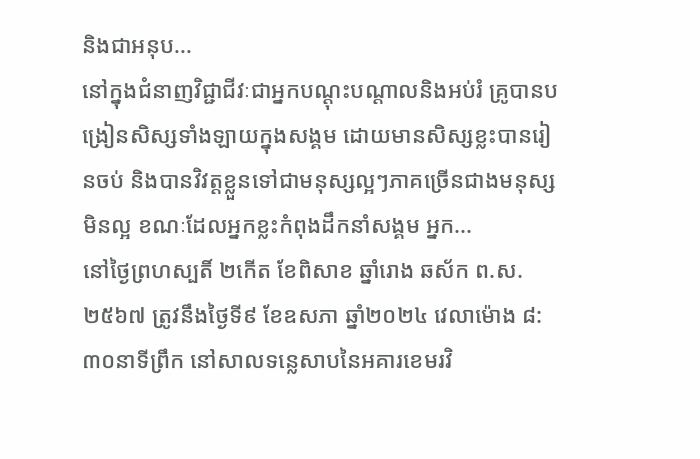និងជាអនុប...
នៅក្នុងជំនាញវិជ្ជាជីវៈជាអ្នកបណ្ដុះបណ្ដាលនិងអប់រំ គ្រូបានបង្រៀនសិស្សទាំងឡាយក្នុងសង្គម ដោយមានសិស្សខ្លះបានរៀនចប់ និងបានវិវត្តខ្លួនទៅជាមនុស្សល្អៗភាគច្រើនជាងមនុស្សមិនល្អ ខណៈដែលអ្នកខ្លះកំពុងដឹកនាំសង្គម អ្នក...
នៅថ្ងៃព្រហស្បតិ៍ ២កើត ខែពិសាខ ឆ្នាំរោង ឆស័ក ព.ស. ២៥៦៧ ត្រូវនឹងថ្ងៃទី៩ ខែឧសភា ឆ្នាំ២០២៤ វេលាម៉ោង ៨:៣០នាទីព្រឹក នៅសាលទន្លេសាបនៃអគារខេមរវិ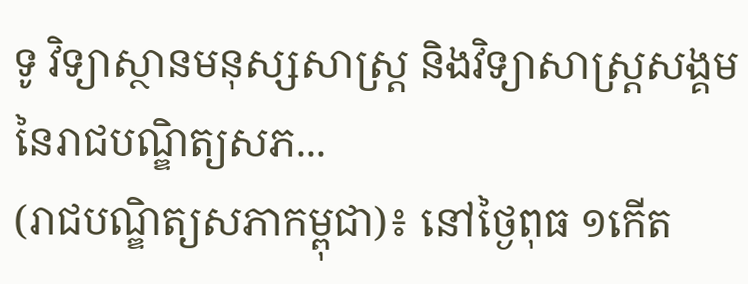ទូ វិទ្យាស្ថានមនុស្សសាស្រ្ត និងវិទ្យាសាស្រ្តសង្គម នៃរាជបណ្ឌិត្យសភ...
(រាជបណ្ឌិត្យសភាកម្ពុជា)៖ នៅថ្ងៃពុធ ១កើត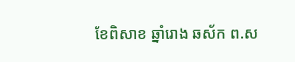ខែពិសាខ ឆ្នាំរោង ឆស័ក ព.ស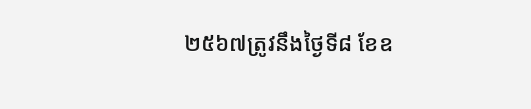២៥៦៧ត្រូវនឹងថ្ងៃទី៨ ខែឧ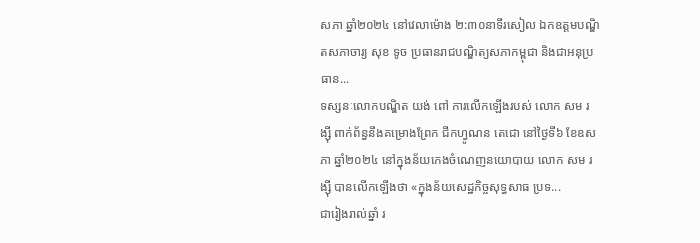សភា ឆ្នាំ២០២៤ នៅវេលាម៉ោង ២:៣០នាទីរសៀល ឯកឧត្តមបណ្ឌិតសភាចារ្យ សុខ ទូច ប្រធានរាជបណ្ឌិត្យសភាកម្ពុជា និងជាអនុប្រធាន...
ទស្សនៈលោកបណ្ឌិត យង់ ពៅ ការលើកឡើងរបស់ លោក សម រង្ស៊ី ពាក់ព័ន្ធនឹងគម្រោងព្រែក ជីកហ្វូណន តេជោ នៅថ្ងៃទី៦ ខែឧសភា ឆ្នាំ២០២៤ នៅក្នុងន័យកេងចំណេញនយោបាយ លោក សម រង្ស៊ី បានលើកឡើងថា «ក្នុងន័យសេដ្ឋកិច្ចសុទ្ធសាធ ប្រទ...
ជារៀងរាល់ឆ្នាំ រ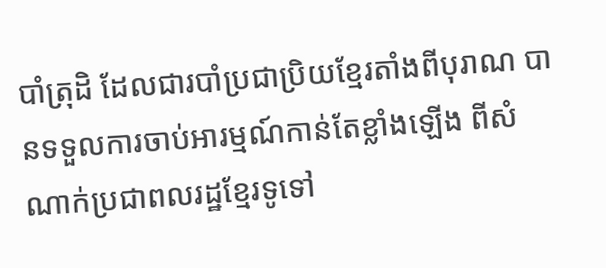បាំត្រុដិ ដែលជារបាំប្រជាប្រិយខ្មែរតាំងពីបុរាណ បានទទួលការចាប់អារម្មណ៍កាន់តែខ្លាំងឡើង ពីសំណាក់ប្រជាពលរដ្ឋខ្មែរទូទៅ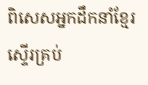ពិសេសអ្នកដឹកនាំខ្មែរស្ទើរគ្រប់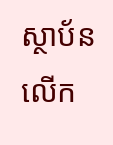ស្ថាប័ន លើក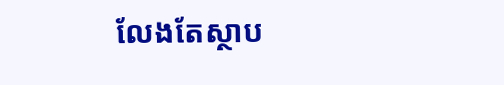លែងតែស្ថាប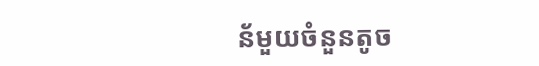ន័មួយចំនួនតូច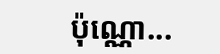ប៉ុណ្ណោ...